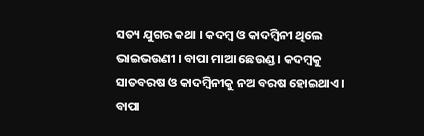ସତ୍ୟ ଯୁଗର କଥା । କଦମ୍ବ ଓ କାଦମ୍ବିନୀ ଥିଲେ ଭାଇଭଉଣୀ । ବାପା ମାଆ ଛେଉଣ୍ଡ । କଦମ୍ବକୁ ସାତବରଷ ଓ କାଦମ୍ବିନୀକୁ ନଅ ବରଷ ହୋଇଥାଏ । ବାପା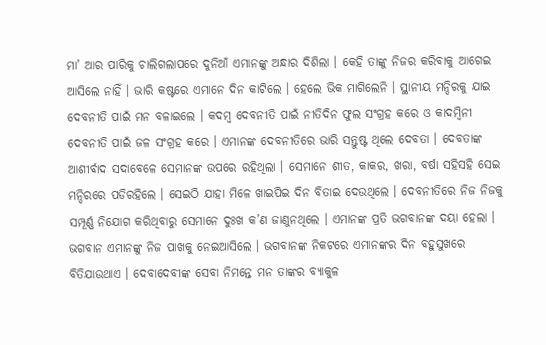ମା’ ଆର ପାରିକୁ ଚାଲିଗଲାପରେ ଦୁନିଆଁ ଏମାନଙ୍କୁ ଅନ୍ଧାର ଦିଶିଲା । କେହି ତାଙ୍କୁ ନିଜର କରିବାକୁ ଆଗେଇ ଆସିଲେ ନାହିଁ । ଭାରି କଷ୍ଟରେ ଏମାନେ ଦିନ କାଟିଲେ । ହେଲେ ଭିକ ମାଗିଲେନି । ସ୍ଥାନୀୟ ମନ୍ଦିରକୁ ଯାଇ ଦେବନୀତି ପାଇଁ ମନ ବଳାଇଲେ । କଦମ୍ବ ଦେବନୀତି ପାଇଁ ନୀତିଦିନ ଫୁଲ ସଂଗ୍ରହ କରେ ଓ କାଦମ୍ବିନୀ ଦେବନୀତି ପାଇଁ ଜଳ ସଂଗ୍ରହ କରେ । ଏମାନଙ୍କ ଦେବନୀତିରେ ଭାରି ସନ୍ତୁଷ୍ଟ ଥିଲେ ଦେବତା । ଦେବତାଙ୍କ ଆଶୀର୍ବାଦ ସଦାବେଳେ ସେମାନଙ୍କ ଉପରେ ରହିଥିଲା । ସେମାନେ ଶୀତ, କାକର, ଖରା, ବର୍ଷା ସହିସହି ସେଇ ମନ୍ଦିରରେ ପଡିରହିଲେ । ସେଇଠି ଯାହା ମିଳେ ଖାଇପିଇ ଦିନ ବିତାଇ ଦେଉଥିଲେ । ଦେବନୀତିରେ ନିଜ ନିଜକୁ ସମ୍ପୂର୍ଣ୍ଣ ନିଯୋଗ କରିଥିବାରୁ ସେମାନେ ଦୁଃଖ କ’ଣ ଜାଣୁନଥିଲେ । ଏମାନଙ୍କ ପ୍ରତି ଭଗବାନଙ୍କ ଦୟା ହେଲା । ଭଗବାନ ଏମାନଙ୍କୁ ନିଜ ପାଖକୁ ନେଇଆସିଲେ । ଭଗବାନଙ୍କ ନିକଟରେ ଏମାନଙ୍କର ଦିନ ବହୁସୁଖରେ ବିତିଯାଉଥାଏ । ଦେବାଦେବୀଙ୍କ ସେବା ନିମନ୍ତେ ମନ ତାଙ୍କର ବ୍ୟାକୁଳ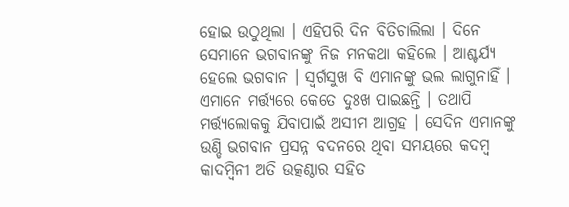ହୋଇ ଉଠୁଥିଲା । ଏହିପରି ଦିନ ବିତିଚାଲିଲା । ଦିନେ ସେମାନେ ଭଗବାନଙ୍କୁ ନିଜ ମନକଥା କହିଲେ । ଆଶ୍ଚର୍ଯ୍ୟ ହେଲେ ଭଗବାନ । ସ୍ୱର୍ଗସୁଖ ବି ଏମାନଙ୍କୁ ଭଲ ଲାଗୁନାହିଁ । ଏମାନେ ମର୍ତ୍ତ୍ୟରେ କେତେ ଦୁଃଖ ପାଇଛନ୍ତି । ତଥାପି ମର୍ତ୍ତ୍ୟଲୋକକୁ ଯିବାପାଇଁ ଅସୀମ ଆଗ୍ରହ । ସେଦିନ ଏମାନଙ୍କୁ ଉଣ୍ଡି ଭଗବାନ ପ୍ରସନ୍ନ ବଦନରେ ଥିବା ସମୟରେ କଦମ୍ବ କାଦମ୍ବିନୀ ଅତି ଉତ୍କଣ୍ଠାର ସହିତ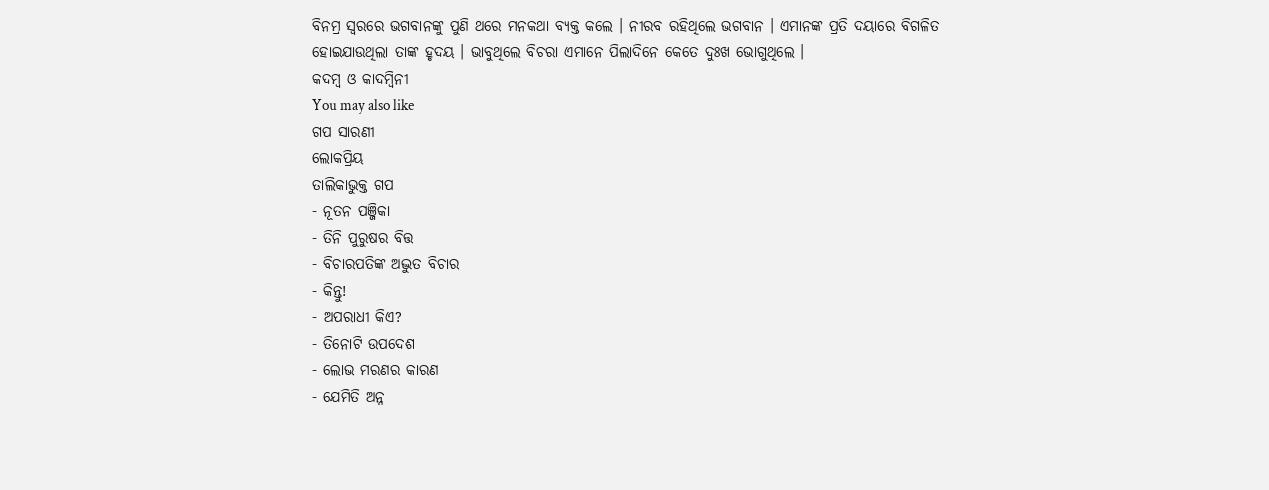ବିନମ୍ର ସ୍ୱରରେ ଭଗବାନଙ୍କୁ ପୁଣି ଥରେ ମନକଥା ବ୍ୟକ୍ତ କଲେ । ନୀରବ ରହିଥିଲେ ଭଗବାନ । ଏମାନଙ୍କ ପ୍ରତି ଦୟାରେ ବିଗଳିତ ହୋଇଯାଉଥିଲା ତାଙ୍କ ହୃଦୟ । ଭାବୁଥିଲେ ବିଚରା ଏମାନେ ପିଲାଦିନେ କେତେ ଦୁଃଖ ଭୋଗୁଥିଲେ ।
କଦମ୍ବ ଓ କାଦମ୍ବିନୀ
You may also like
ଗପ ସାରଣୀ
ଲୋକପ୍ରିୟ
ତାଲିକାଭୁକ୍ତ ଗପ
- ନୂତନ ପଞ୍ଜିକା
- ତିନି ପୁରୁଷର ବିତ୍ତ
- ବିଚାରପତିଙ୍କ ଅଦ୍ଭୁତ ବିଚାର
- କିନ୍ତୁ!
- ଅପରାଧୀ କିଏ?
- ତିନୋଟି ଉପଦେଶ
- ଲୋଭ ମରଣର କାରଣ
- ଯେମିତି ଅନ୍ନ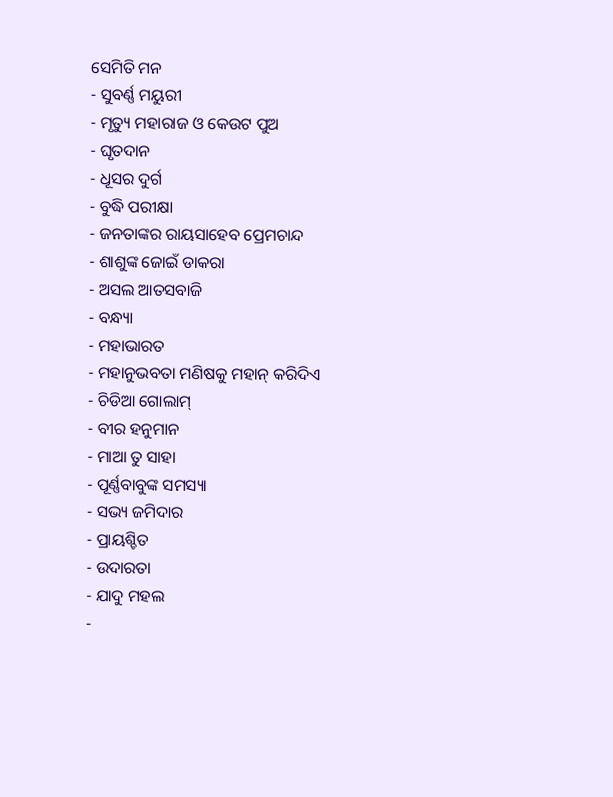ସେମିତି ମନ
- ସୁବର୍ଣ୍ଣ ମୟୁରୀ
- ମୃତ୍ୟୁ ମହାରାଜ ଓ କେଉଟ ପୁଅ
- ଘୃତଦାନ
- ଧୂସର ଦୁର୍ଗ
- ବୁଦ୍ଧି ପରୀକ୍ଷା
- ଜନତାଙ୍କର ରାୟସାହେବ ପ୍ରେମଚାନ୍ଦ
- ଶାଶୁଙ୍କ ଜୋଇଁ ଡାକରା
- ଅସଲ ଆତସବାଜି
- ବନ୍ଧ୍ୟା
- ମହାଭାରତ
- ମହାନୁଭବତା ମଣିଷକୁ ମହାନ୍ କରିଦିଏ
- ଚିଡିଆ ଗୋଲାମ୍
- ବୀର ହନୁମାନ
- ମାଆ ତୁ ସାହା
- ପୂର୍ଣ୍ଣବାବୁଙ୍କ ସମସ୍ୟା
- ସଭ୍ୟ ଜମିଦାର
- ପ୍ରାୟଶ୍ଚିତ
- ଉଦାରତା
- ଯାଦୁ ମହଲ
-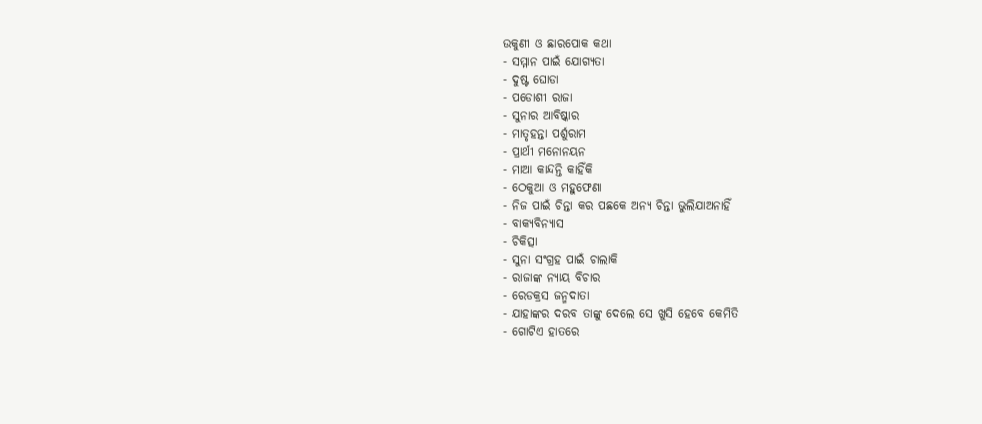ଉକୁଣୀ ଓ ଛାରପୋକ କଥା
- ସମ୍ମାନ ପାଇଁ ଯୋଗ୍ୟତା
- ଦୁଷ୍ଟ ଘୋଡା
- ପଡୋଶୀ ରାଜା
- ସୁନାର ଆବିଷ୍କାର
- ମାତୃହନ୍ତା ପର୍ଶୁରାମ
- ପ୍ରାର୍ଥୀ ମନୋନୟନ
- ମାଆ କାନ୍ଦନ୍ତି କାହିଁକି
- ଠେକୁଆ ଓ ମହୁଫେଣା
- ନିଜ ପାଇଁ ଚିନ୍ତା କର ପଛକେ ଅନ୍ୟ ଚିନ୍ତା ଭୁଲିଯାଅନାହିଁ
- ବାକ୍ୟବିନ୍ୟାସ
- ଚିକିତ୍ସା
- ସୁନା ସଂଗ୍ରହ ପାଇଁ ଚାଲାକି
- ରାଜାଙ୍କ ନ୍ୟାୟ ବିଚାର
- ରେଡକ୍ରସ ଜନ୍ମଦାତା
- ଯାହାଙ୍କର ଦରବ ତାଙ୍କୁ ଦେଲେ ସେ ଖୁସି ହେବେ କେମିତି
- ଗୋଟିଏ ହାତରେ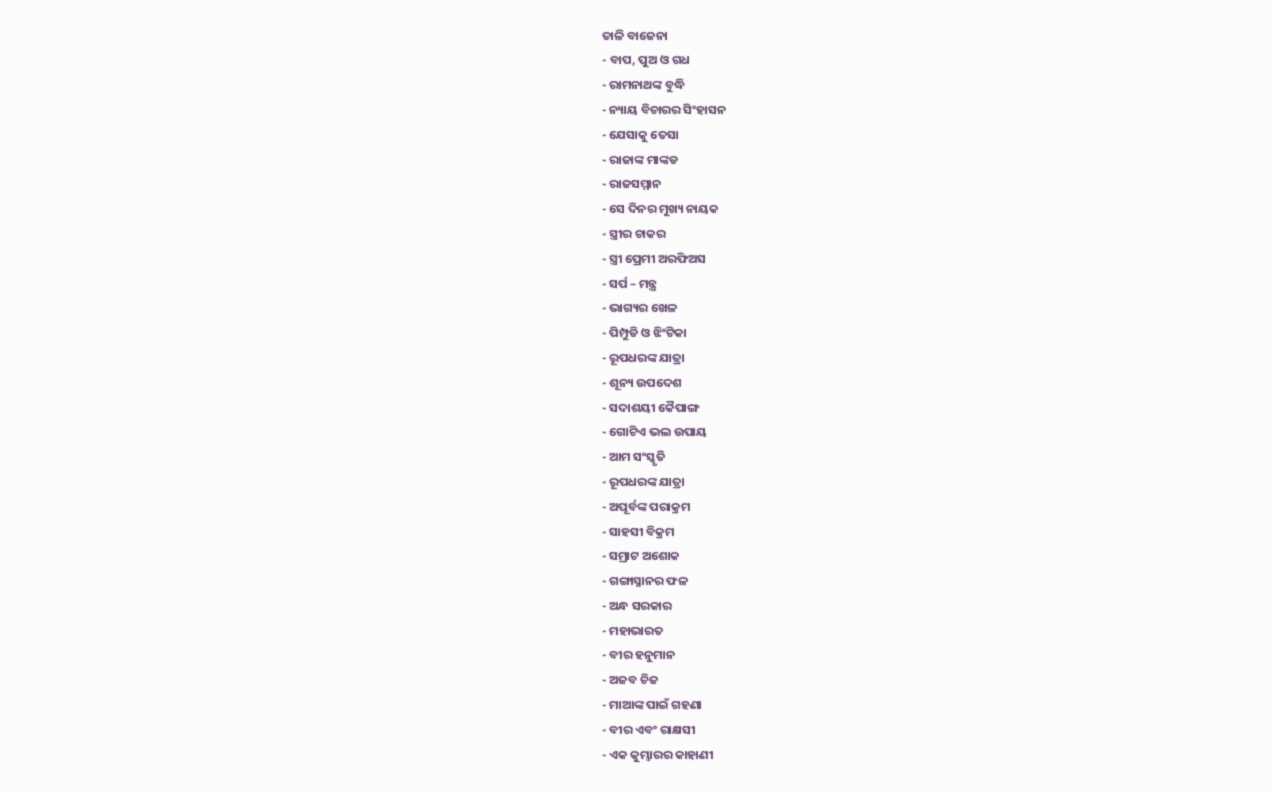ତାଳି ବାଜେନା
- ବାପ, ପୁଅ ଓ ଗଧ
- ରାମନାଥଙ୍କ ବୁଦ୍ଧି
- ନ୍ୟାୟ ବିଚାରର ସିଂହାସନ
- ଯେସାକୁ ତେସା
- ରାଜାଙ୍କ ମାଙ୍କଡ
- ରାଜସମ୍ମାନ
- ସେ ଦିନର ମୁଖ୍ୟ ନାୟକ
- ସ୍ତ୍ରୀର ଚାକର
- ସ୍ତ୍ରୀ ପ୍ରେମୀ ଅରଫିଅସ
- ସର୍ପ – ମନ୍ତ୍ର
- ଭାଗ୍ୟର ଖେଳ
- ପିମ୍ପୁଡି ଓ ଝିଂଟିକା
- ରୂପଧରଙ୍କ ଯାତ୍ରା
- ଶୂନ୍ୟ ଉପଦେଶ
- ସଦାଶୟୀ କୈପାଙ୍ଗ
- ଗୋଟିଏ ଭଲ ଉପାୟ
- ଆମ ସଂସ୍କୃତି
- ରୂପଧରଙ୍କ ଯାତ୍ରା
- ଅପୂର୍ବଙ୍କ ପରାକ୍ରମ
- ସାହସୀ ବିକ୍ରମ
- ସମ୍ରାଟ ଅଶୋକ
- ଗଙ୍ଗାସ୍ନାନର ଫଳ
- ଅନ୍ଧ ସରକାର
- ମହାଭାରତ
- ବୀର ହନୁମାନ
- ଅଜବ ଚିଜ
- ମାଆଙ୍କ ପାଇଁ ଗହଣା
- ବୀର ଏବଂ ରାକ୍ଷସୀ
- ଏକ କୁମ୍ଭାରର କାହାଣୀ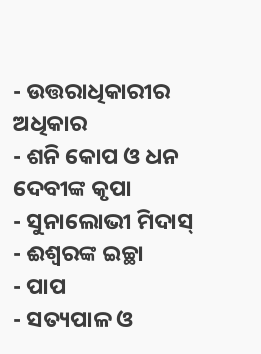- ଉତ୍ତରାଧିକାରୀର ଅଧିକାର
- ଶନି କୋପ ଓ ଧନ ଦେବୀଙ୍କ କୃପା
- ସୁନାଲୋଭୀ ମିଦାସ୍
- ଈଶ୍ୱରଙ୍କ ଇଚ୍ଛା
- ପାପ
- ସତ୍ୟପାଳ ଓ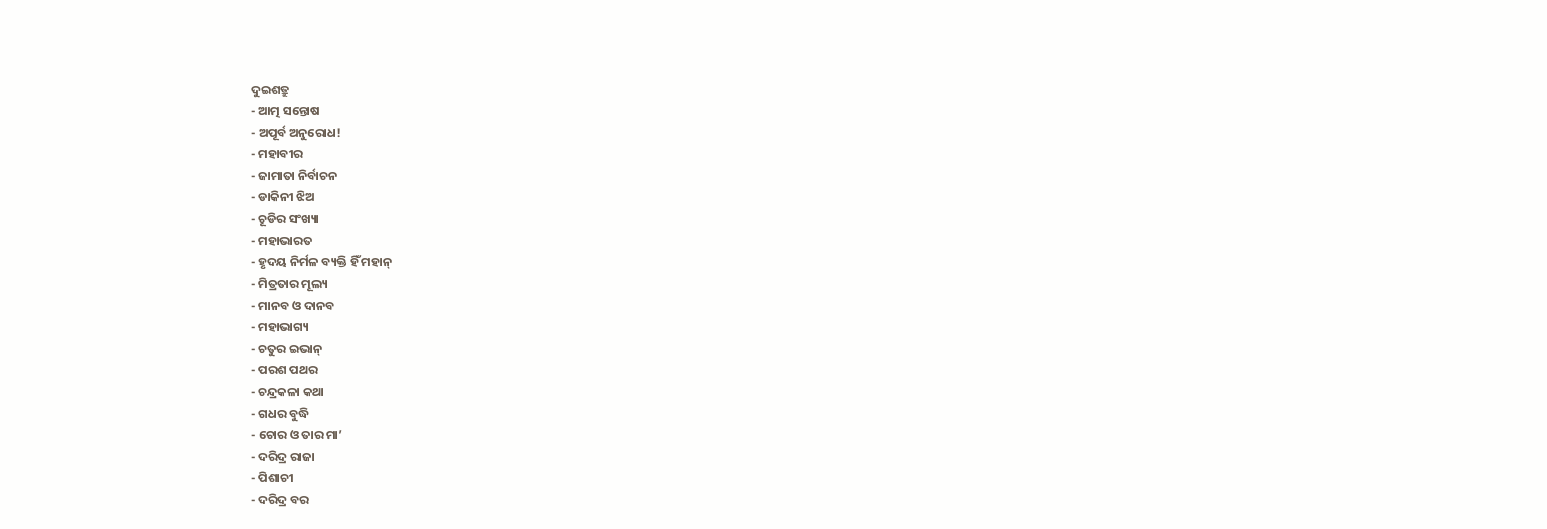ଦୁଇଶତ୍ରୁ
- ଆତ୍ମ ସନ୍ତୋଷ
- ଅପୂର୍ବ ଅନୁରୋଧ!
- ମହାବୀର
- ଜାମାତା ନିର୍ବାଚନ
- ଡାକିନୀ ଝିଅ
- ଚୂଡିର ସଂଖ୍ୟା
- ମହାଭାରତ
- ହୃଦୟ ନିର୍ମଳ ବ୍ୟକ୍ତି ହିଁ ମହାନ୍
- ମିତ୍ରତାର ମୂଲ୍ୟ
- ମାନବ ଓ ଦାନବ
- ମହାଭାଗ୍ୟ
- ଚତୁର ଇଭାନ୍
- ପରଶ ପଥର
- ଚନ୍ଦ୍ରକଳା କଥା
- ଗଧର ବୁଦ୍ଧି
- ଚୋର ଓ ତାର ମା’
- ଦରିଦ୍ର ରାଜା
- ପିଶାଚୀ
- ଦରିଦ୍ର ବର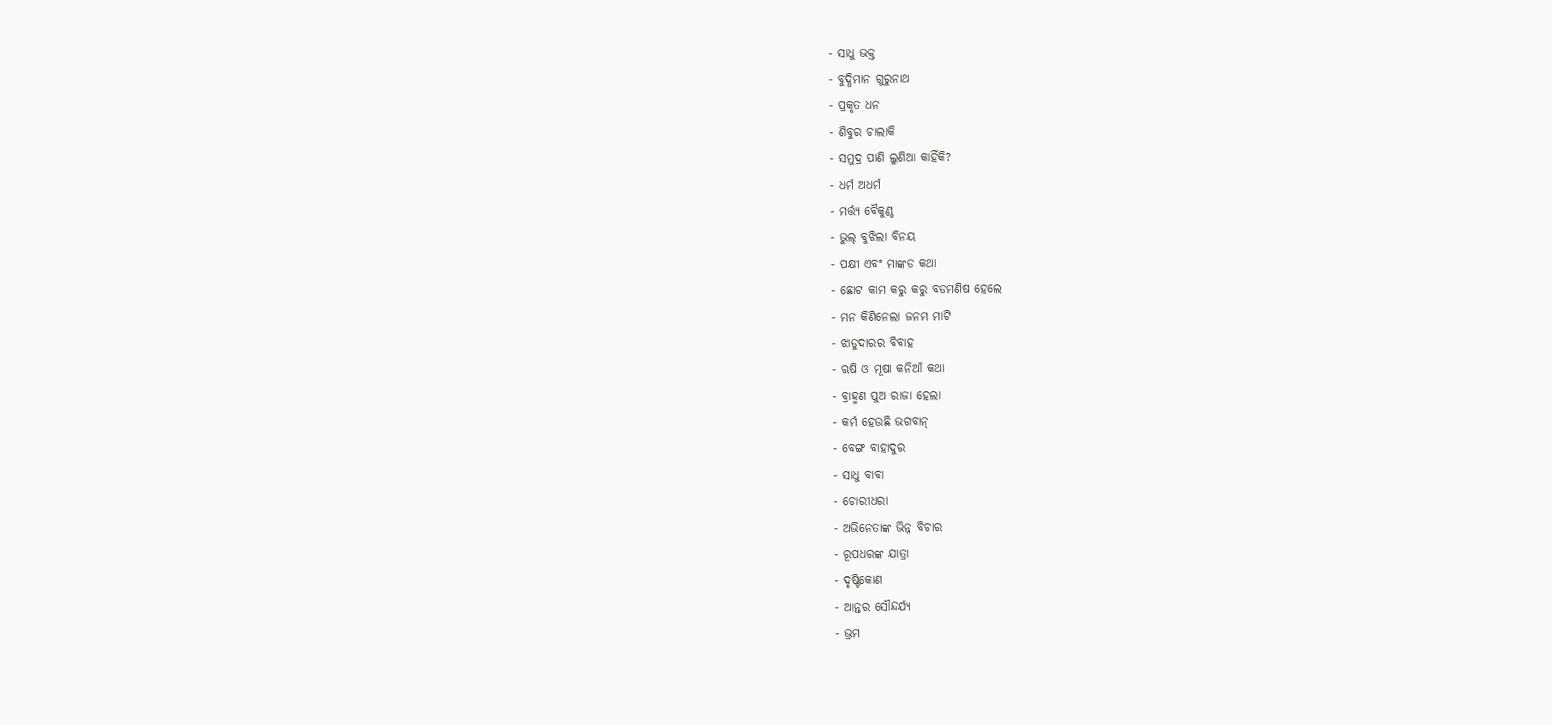- ସାଧୁ ଭକ୍ତ
- ବୁଦ୍ଧିମାନ ଗୁରୁନାଥ
- ପ୍ରକୃତ ଧନ
- ଶିବୁର ଚାଲାକି
- ସମୁଦ୍ର ପାଣି ଲୁଣିଆ କାହିଁକି?
- ଧର୍ମ ଅଧର୍ମ
- ମର୍ତ୍ତ୍ୟ ବୈକୁଣ୍ଠ
- ଭୁଲ୍ ବୁଝିଲା ବିନୟ
- ପକ୍ଷୀ ଏବଂ ମାଙ୍କଡ କଥା
- ଛୋଟ କାମ କରୁ କରୁ ବଡମଣିଷ ହେଲେ
- ମନ କିଣିନେଲା ଜନମ ମାଟି
- ଝାଡୁଦାରର ବିବାହ
- ଋଷି ଓ ମୂଷା କନିଆଁ କଥା
- ବ୍ରାହ୍ମଣ ପୁଅ ରାଜା ହେଲା
- କର୍ମ ହେଉଛି ଭଗବାନ୍
- ବେଙ୍ଗ ବାହାଦୁର
- ସାଧୁ ବାବା
- ଚୋରୀଧରା
- ଅଭିନେତାଙ୍କ ଭିନ୍ନ ବିଚାର
- ରୂପଧରଙ୍କ ଯାତ୍ରା
- ଦୃଷ୍ଟିକୋଣ
- ଆନ୍ତର ସୌନ୍ଦର୍ଯ୍ୟ
- ଭ୍ରମ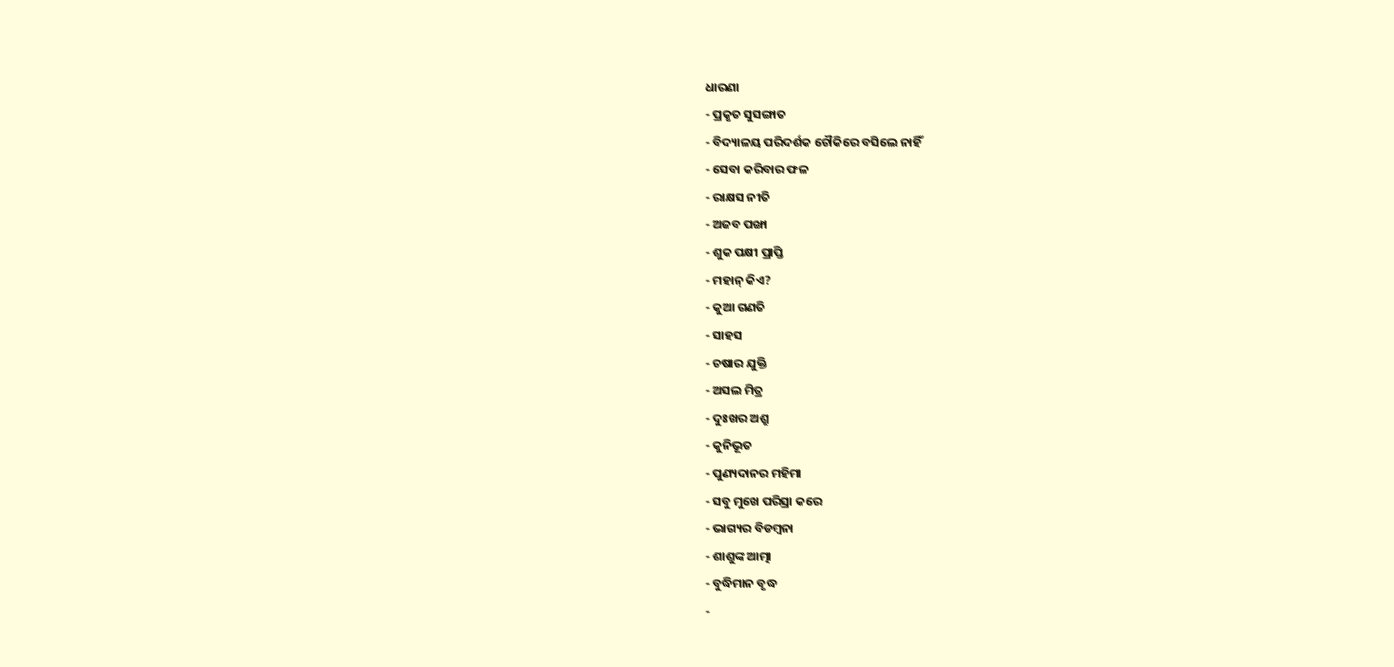ଧାରଣା
- ପ୍ରକୃତ ସୁସଙ୍ଗାତ
- ବିଦ୍ୟାଳୟ ପରିଦର୍ଶକ ଚୌକିରେ ବସିଲେ ନାହିଁ
- ସେବା କରିବାର ଫଳ
- ରାକ୍ଷସ ନୀତି
- ଅଜବ ପଙ୍ଖା
- ଶୁକ ପକ୍ଷୀ ପ୍ରାପ୍ତି
- ମହାନ୍ କିଏ?
- କୁଆ ଗଣତି
- ସାହସ
- ଚଷାର ଯୁକ୍ତି
- ଅସଲ ମିତ୍ର
- ଦୁଃଖର ଅଶ୍ରୁ
- କୁନିଭୂତ
- ପୁଣ୍ୟଦାନର ମହିମା
- ସବୁ ମୁଖେ ପରିସ୍ରା କରେ
- ଭାଗ୍ୟର ବିଡମ୍ବନା
- ଶାଶୁଙ୍କ ଆତ୍ମା
- ବୁଦ୍ଧିମାନ ବୃଦ୍ଧ
-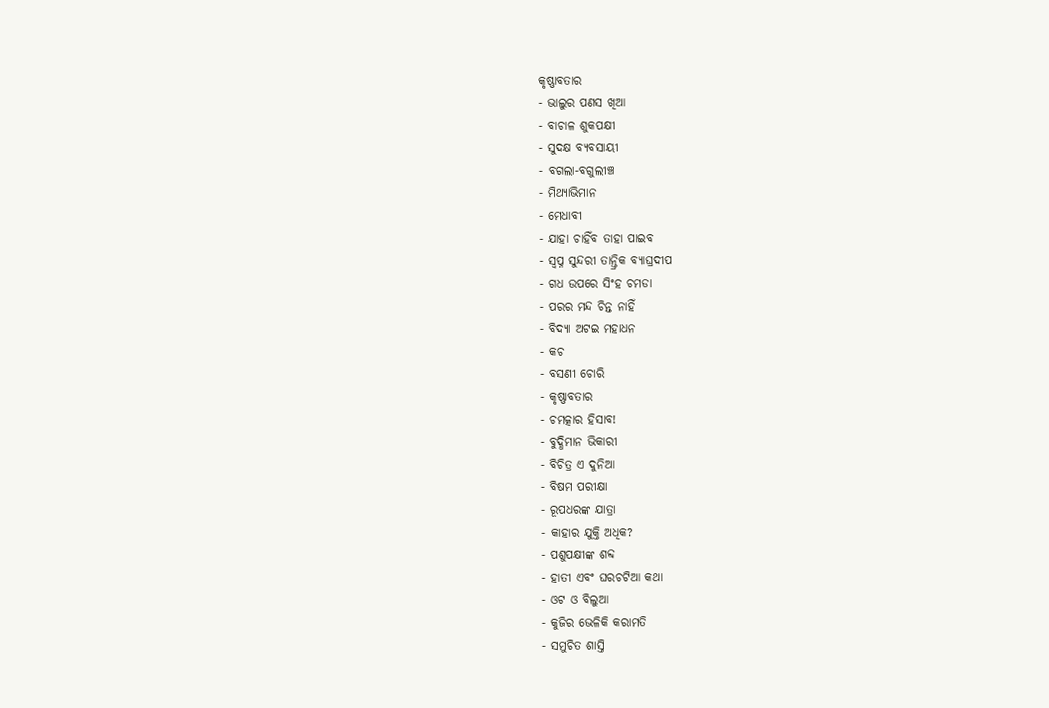କୃଷ୍ଣାବତାର
- ଭାଲୁର ପଣସ ଖିଆ
- ବାଚାଳ ଶୁକପକ୍ଷୀ
- ସୁଦକ୍ଷ ବ୍ୟବସାୟୀ
- ବଗଲା-ବଗୁଲୀଞ୍ଚ
- ମିଥ୍ୟାଭିମାନ
- ମେଧାବୀ
- ଯାହା ଚାହିଁବ ତାହା ପାଇବ
- ସ୍ୱପ୍ନ ସୁନ୍ଦରୀ ତାନ୍ତ୍ରିକ ବ୍ୟାଘ୍ରଦୀପ
- ଗଧ ଉପରେ ସିଂହ ଚମଡା
- ପରର ମନ୍ଦ ଚିନ୍ତ ନାହିଁ
- ବିଦ୍ୟା ଅଟଇ ମହାଧନ
- କଚ
- ବସଣୀ ଚୋରି
- କୃଷ୍ଣାବତାର
- ଚମତ୍କାର ହିସାବ!
- ବୁଦ୍ଧିମାନ ଭିକାରୀ
- ବିଚିତ୍ର ଏ ଦୁନିଆ
- ବିଷମ ପରୀକ୍ଷା
- ରୂପଧରଙ୍କ ଯାତ୍ରା
- କାହାର ଯୁକ୍ତି ଅଧିକ?
- ପଶୁପକ୍ଷୀଙ୍କ ଶବ୍ଦ
- ହାତୀ ଏବଂ ଘରଚଟିଆ କଥା
- ଓଟ ଓ ବିଲୁଆ
- କୁଜିର ଭେଳିକି କରାମତି
- ସମୁଚିତ ଶାସ୍ତି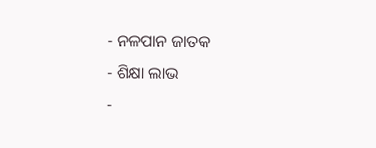- ନଳପାନ ଜାତକ
- ଶିକ୍ଷା ଲାଭ
-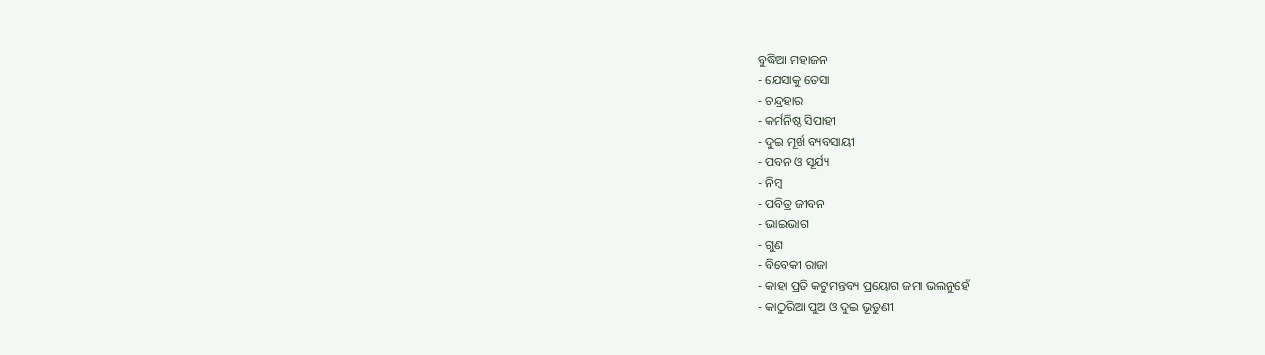ବୁଦ୍ଧିଆ ମହାଜନ
- ଯେସାକୁ ତେସା
- ଚନ୍ଦ୍ରହାର
- କର୍ମନିଷ୍ଠ ସିପାହୀ
- ଦୁଇ ମୂର୍ଖ ବ୍ୟବସାୟୀ
- ପବନ ଓ ସୂର୍ଯ୍ୟ
- ନିମ୍ବ
- ପବିତ୍ର ଜୀବନ
- ଭାଇଭାଗ
- ଗୁଣ
- ବିବେକୀ ରାଜା
- କାହା ପ୍ରତି କଟୁମନ୍ତବ୍ୟ ପ୍ରୟୋଗ ଜମା ଭଲନୁହେଁ
- କାଠୁରିଆ ପୁଅ ଓ ଦୁଇ ଭୂତୁଣୀ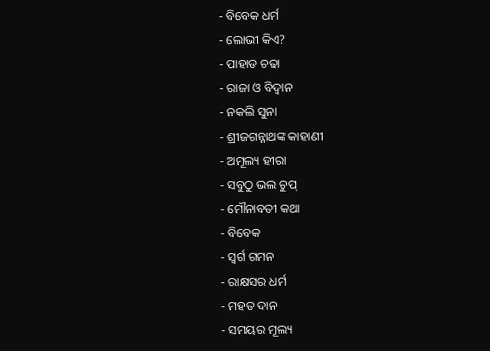- ବିବେକ ଧର୍ମ
- ଲୋଭୀ କିଏ?
- ପାହାଡ ଚଢା
- ରାଜା ଓ ବିଦ୍ୱାନ
- ନକଲି ସୁନା
- ଶ୍ରୀଜଗନ୍ନାଥଙ୍କ କାହାଣୀ
- ଅମୂଲ୍ୟ ହୀରା
- ସବୁଠୁ ଭଲ ଚୁପ୍
- ମୌନାବତୀ କଥା
- ବିବେକ
- ସ୍ୱର୍ଗ ଗମନ
- ରାକ୍ଷସର ଧର୍ମ
- ମହତ ଦାନ
- ସମୟର ମୂଲ୍ୟ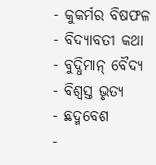- କୁକର୍ମର ବିଷଫଳ
- ବିଦ୍ୟାବତୀ କଥା
- ବୁଦ୍ଧିମାନ୍ ବୈଦ୍ୟ
- ବିଶ୍ୱସ୍ତ ଭୃତ୍ୟ
- ଛଦ୍ମବେଶ
-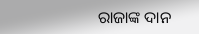ରାଜାଙ୍କ ଦାନ